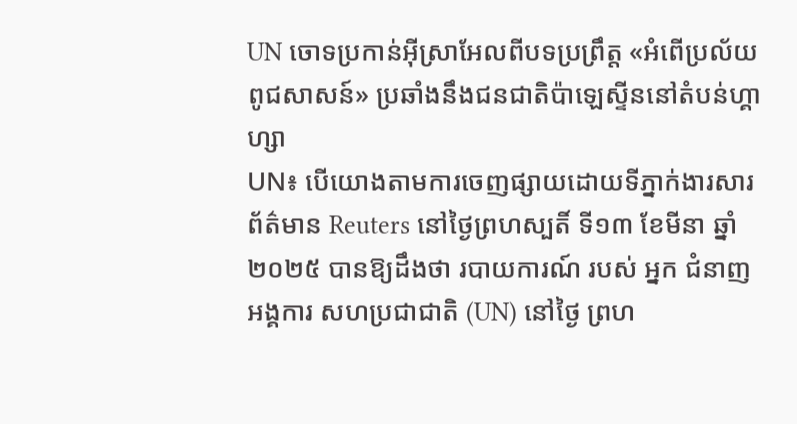UN ចោទប្រកាន់អ៊ីស្រាអែលពីបទប្រព្រឹត្ត «អំពើប្រល័យពូជសាសន៍» ប្រឆាំងនឹងជនជាតិប៉ាឡេស្ទីននៅតំបន់ហ្គាហ្សា
UN៖ បើយោងតាមការចេញផ្សាយដោយទីភ្នាក់ងារសារព័ត៌មាន Reuters នៅថ្ងៃព្រហស្បតិ៍ ទី១៣ ខែមីនា ឆ្នាំ២០២៥ បានឱ្យដឹងថា របាយការណ៍ របស់ អ្នក ជំនាញ អង្គការ សហប្រជាជាតិ (UN) នៅថ្ងៃ ព្រហ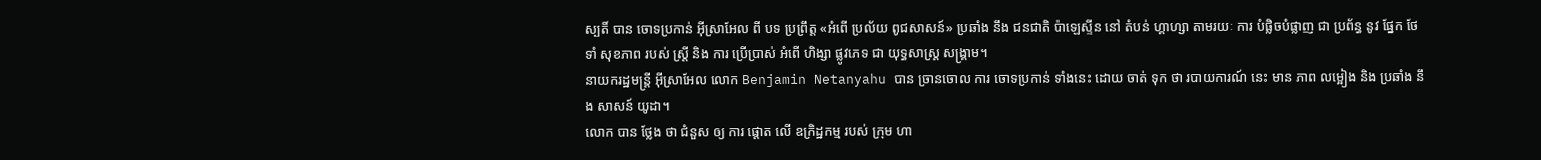ស្បតិ៍ បាន ចោទប្រកាន់ អ៊ីស្រាអែល ពី បទ ប្រព្រឹត្ត «អំពើ ប្រល័យ ពូជសាសន៍» ប្រឆាំង នឹង ជនជាតិ ប៉ាឡេស្ទីន នៅ តំបន់ ហ្គាហ្សា តាមរយៈ ការ បំផ្លិចបំផ្លាញ ជា ប្រព័ន្ធ នូវ ផ្នែក ថែទាំ សុខភាព របស់ ស្ត្រី និង ការ ប្រើប្រាស់ អំពើ ហិង្សា ផ្លូវភេទ ជា យុទ្ធសាស្ត្រ សង្គ្រាម។
នាយករដ្ឋមន្ត្រី អ៊ីស្រាអែល លោក Benjamin Netanyahu បាន ច្រានចោល ការ ចោទប្រកាន់ ទាំងនេះ ដោយ ចាត់ ទុក ថា របាយការណ៍ នេះ មាន ភាព លម្អៀង និង ប្រឆាំង នឹង សាសន៍ យូដា។
លោក បាន ថ្លែង ថា ជំនួស ឲ្យ ការ ផ្ដោត លើ ឧក្រិដ្ឋកម្ម របស់ ក្រុម ហា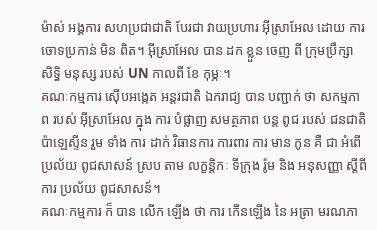ម៉ាស់ អង្គការ សហប្រជាជាតិ បែរជា វាយប្រហារ អ៊ីស្រាអែល ដោយ ការ ចោទប្រកាន់ មិន ពិត។ អ៊ីស្រាអែល បាន ដក ខ្លួន ចេញ ពី ក្រុមប្រឹក្សា សិទ្ធិ មនុស្ស របស់ UN កាលពី ខែ កុម្ភៈ។
គណៈកម្មការ ស៊ើបអង្កេត អន្តរជាតិ ឯករាជ្យ បាន បញ្ជាក់ ថា សកម្មភាព របស់ អ៊ីស្រាអែល ក្នុង ការ បំផ្លាញ សមត្ថភាព បន្ត ពូជ របស់ ជនជាតិ ប៉ាឡេស្ទីន រួម ទាំង ការ ដាក់ វិធានការ ការពារ ការ មាន កូន គឺ ជា អំពើ ប្រល័យ ពូជសាសន៍ ស្រប តាម លក្ខន្តិកៈ ទីក្រុង រ៉ូម និង អនុសញ្ញា ស្ដីពី ការ ប្រល័យ ពូជសាសន៍។
គណៈកម្មការ ក៏ បាន លើក ឡើង ថា ការ កើនឡើង នៃ អត្រា មរណភា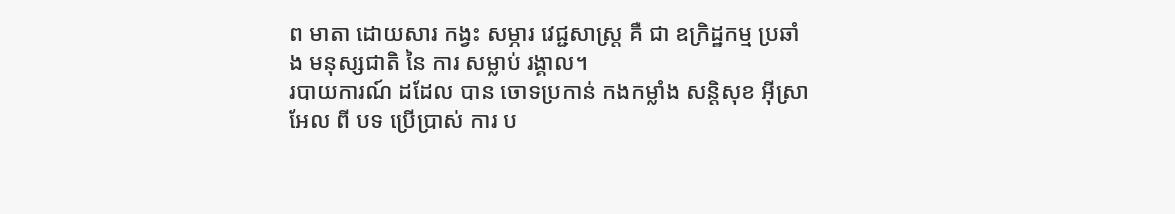ព មាតា ដោយសារ កង្វះ សម្ភារ វេជ្ជសាស្ត្រ គឺ ជា ឧក្រិដ្ឋកម្ម ប្រឆាំង មនុស្សជាតិ នៃ ការ សម្លាប់ រង្គាល។
របាយការណ៍ ដដែល បាន ចោទប្រកាន់ កងកម្លាំង សន្តិសុខ អ៊ីស្រាអែល ពី បទ ប្រើប្រាស់ ការ ប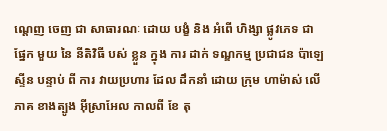ណ្តេញ ចេញ ជា សាធារណៈ ដោយ បង្ខំ និង អំពើ ហិង្សា ផ្លូវភេទ ជា ផ្នែក មួយ នៃ នីតិវិធី បស់ ខ្លួន ក្នុង ការ ដាក់ ទណ្ឌកម្ម ប្រជាជន ប៉ាឡេស្ទីន បន្ទាប់ ពី ការ វាយប្រហារ ដែល ដឹកនាំ ដោយ ក្រុម ហាម៉ាស់ លើ ភាគ ខាងត្បូង អ៊ីស្រាអែល កាលពី ខែ តុ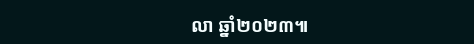លា ឆ្នាំ២០២៣៕